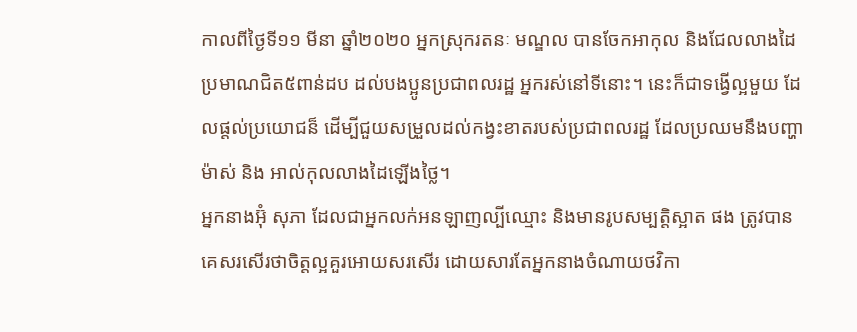កាលពីថ្ងៃទី១១ មីនា ឆ្នាំ២០២០ អ្នកស្រុករតនៈ មណ្ឌល បានចែកអាកុល និងជែលលាងដៃប្រមាណជិត៥ពាន់ដប ដល់បងប្អូនប្រជាពលរដ្ឋ អ្នករស់នៅទីនោះ។ នេះក៏ជាទង្វើល្អមួយ ដែលផ្ដល់ប្រយោជន៏ ដើម្បីជួយសម្រួលដល់កង្វះខាតរបស់ប្រជាពលរដ្ឋ ដែលប្រឈមនឹងបញ្ហាម៉ាស់ និង អាល់កុលលាងដៃឡើងថ្លៃ។
អ្នកនាងអ៊ុំ សុភា ដែលជាអ្នកលក់អនឡាញល្បីឈ្មោះ និងមានរូបសម្បត្តិស្អាត ផង ត្រូវបានគេសរសើរថាចិត្តល្អគួរអោយសរសើរ ដោយសារតែអ្នកនាងចំណាយថវិកា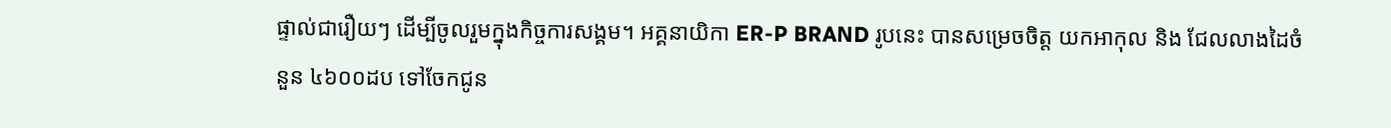ផ្ទាល់ជារឿយៗ ដើម្បីចូលរួមក្នុងកិច្ចការសង្គម។ អគ្គនាយិកា ER-P BRAND រូបនេះ បានសម្រេចចិត្ត យកអាកុល និង ជែលលាងដៃចំនួន ៤៦០០ដប ទៅចែកជូន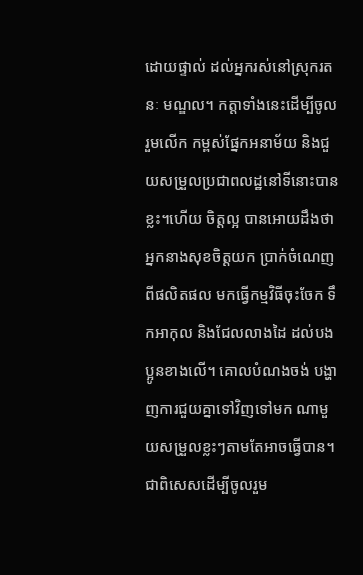ដោយផ្ទាល់ ដល់អ្នករស់នៅស្រុករតនៈ មណ្ឌល។ កត្តាទាំងនេះដើម្បីចូលរួមលើក កម្ពស់ផ្នែកអនាម័យ និងជួយសម្រួលប្រជាពលដ្ឋនៅទីនោះបានខ្លះ។ហើយ ចិត្តល្អ បានអោយដឹងថា អ្នកនាងសុខចិត្តយក ប្រាក់ចំណេញពីផលិតផល មកធ្វើកម្មវិធីចុះចែក ទឹកអាកុល និងជែលលាងដៃ ដល់បងប្អូនខាងលើ។ គោលបំណងចង់ បង្ហាញការជួយគ្នាទៅវិញទៅមក ណាមួយសម្រួលខ្លះៗតាមតែអាចធ្វើបាន។ ជាពិសេសដើម្បីចូលរួម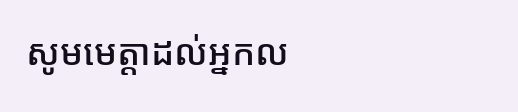សូមមេត្តាដល់អ្នកល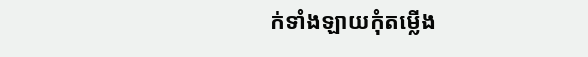ក់ទាំងឡាយកុំតម្លើង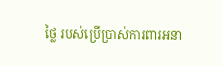ថ្លៃ របស់ប្រើប្រាស់ការពារអនា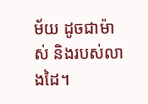ម័យ ដូចជាម៉ាស់ និងរបស់លាងដៃ។